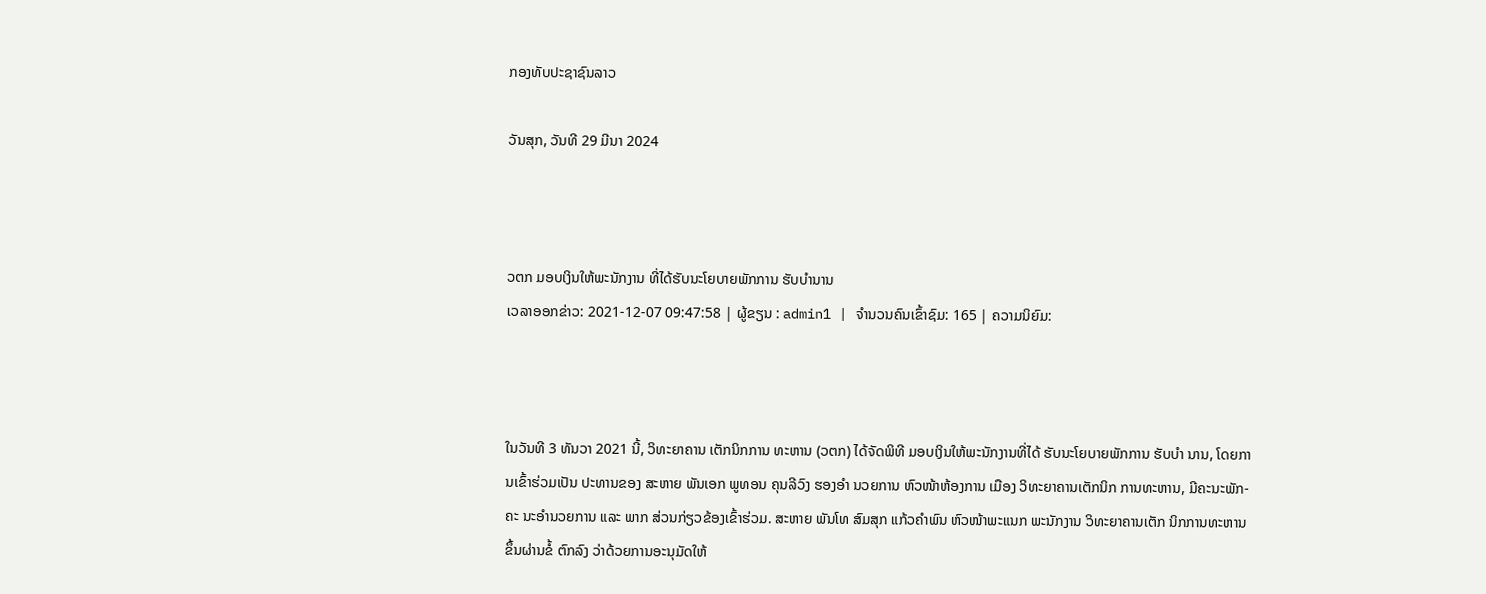ກອງທັບປະຊາຊົນລາວ

ວັນສຸກ, ວັນທີ 29 ມີນາ 2024



ວຕກ ມອບເງິນໃຫ້ພະນັກງານ ທີ່ໄດ້ຮັບນະໂຍບາຍພັກການ ຮັບບຳນານ
ເວລາອອກຂ່າວ: 2021-12-07 09:47:58 | ຜູ້ຂຽນ : admin1 | ຈຳນວນຄົນເຂົ້າຊົມ: 165 | ຄວາມນິຍົມ:



ໃນວັນທີ 3 ທັນວາ 2021 ນີ້, ວິທະຍາຄານ ເຕັກນິກການ ທະຫານ (ວຕກ) ໄດ້ຈັດພິທີ ມອບເງິນໃຫ້ພະນັກງານທີ່ໄດ້ ຮັບນະໂຍບາຍພັກການ ຮັບບຳ ນານ, ໂດຍການເຂົ້າຮ່ວມເປັນ ປະທານຂອງ ສະຫາຍ ພັນເອກ ພູທອນ ຄຸນລີວົງ ຮອງອຳ ນວຍການ ຫົວໜ້າຫ້ອງການ ເມືອງ ວິທະຍາຄານເຕັກນິກ ການທະຫານ, ມີຄະນະພັກ-ຄະ ນະອຳນວຍການ ແລະ ພາກ ສ່ວນກ່ຽວຂ້ອງເຂົ້າຮ່ວມ. ສະຫາຍ ພັນໂທ ສົມສຸກ ແກ້ວຄຳພົນ ຫົວໜ້າພະແນກ ພະນັກງານ ວິທະຍາຄານເຕັກ ນິກການທະຫານ ຂຶ້ນຜ່ານຂໍ້ ຕົກລົງ ວ່າດ້ວຍການອະນຸມັດໃຫ້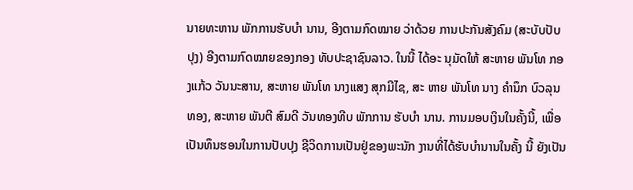ນາຍທະຫານ ພັກການຮັບບຳ ນານ, ອີງຕາມກົດໝາຍ ວ່າດ້ວຍ ການປະກັນສັງຄົມ (ສະບັບປັບ ປຸງ) ອີງຕາມກົດໝາຍຂອງກອງ ທັບປະຊາຊົນລາວ. ໃນນີ້ ໄດ້ອະ ນຸມັດໃຫ້ ສະຫາຍ ພັນໂທ ກອງແກ້ວ ວັນນະສານ, ສະຫາຍ ພັນໂທ ນາງແສງ ສຸກມີໄຊ, ສະ ຫາຍ ພັນໂທ ນາງ ຄຳນຶກ ບົວລຸນ ທອງ, ສະຫາຍ ພັນຕີ ສົມດີ ວັນທອງທີບ ພັກການ ຮັບບໍາ ນານ. ການມອບເງິນໃນຄັ້ງນີ້, ເພື່ອ ເປັນທຶນຮອນໃນການປັບປຸງ ຊີວິດການເປັນຢູ່ຂອງພະນັກ ງານທີ່ໄດ້ຮັບບຳນານໃນຄັ້ງ ນີ້ ຍັງເປັນ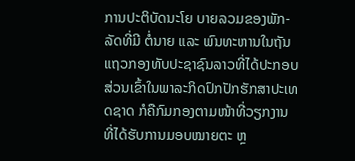ການປະຕິບັດນະໂຍ ບາຍລວມຂອງພັກ-ລັດທີ່ມີ ຕໍ່ນາຍ ແລະ ພົນທະຫານໃນຖັນ ແຖວກອງທັບປະຊາຊົນລາວທີ່ໄດ້ປະກອບສ່ວນເຂົ້າໃນພາລະກິດປົກປັກຮັກສາປະເທດຊາດ ກໍຄືກົມກອງຕາມໜ້າທີ່ວຽກງານ ທີ່ໄດ້ຮັບການມອບໝາຍຕະ ຫຼ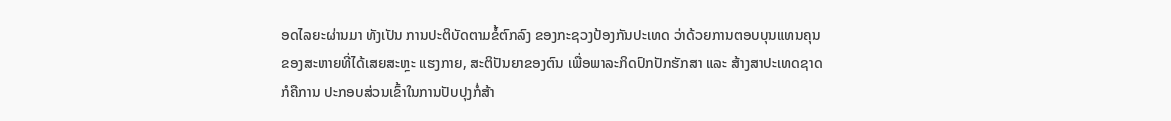ອດໄລຍະຜ່ານມາ ທັງເປັນ ການປະຕິບັດຕາມຂໍ້ຕົກລົງ ຂອງກະຊວງປ້ອງກັນປະເທດ ວ່າດ້ວຍການຕອບບຸນແທນຄຸນ ຂອງສະຫາຍທີ່ໄດ້ເສຍສະຫຼະ ແຮງກາຍ, ສະຕິປັນຍາຂອງຕົນ ເພື່ອພາລະກິດປົກປັກຮັກສາ ແລະ ສ້າງສາປະເທດຊາດ ກໍຄືການ ປະກອບສ່ວນເຂົ້າໃນການປັບປຸງກໍ່ສ້າ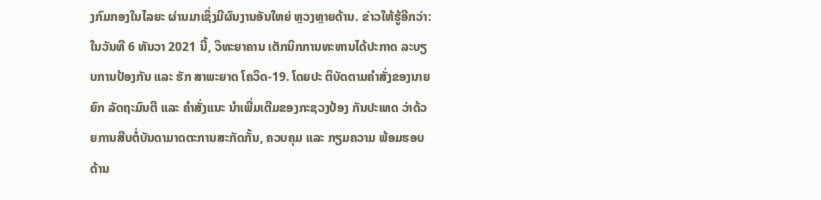ງກົມກອງໃນໄລຍະ ຜ່ານມາເຊິ່ງມີຜົນງານອັນໃຫຍ່ ຫຼວງຫຼາຍດ້ານ. ຂ່າວໃຫ້ຮູ້ອີກວ່າ: ໃນວັນທີ 6 ທັນວາ 2021 ນີ້, ວິທະຍາຄານ ເຕັກນິກການທະຫານໄດ້ປະກາດ ລະບຽບການປ້ອງກັນ ແລະ ຮັກ ສາພະຍາດ ໂຄວິດ-19. ໂດຍປະ ຕິບັດຕາມຄຳສັ່ງຂອງນາຍຍົກ ລັດຖະມົນຕີ ແລະ ຄຳສັ່ງແນະ ນຳເພີ່ມເຕີມຂອງກະຊວງປ້ອງ ກັນປະເທດ ວ່າດ້ວຍການສືບຕໍ່ບັນດາມາດຕະການສະກັດກັ້ນ, ຄວບຄຸມ ແລະ ກຽມຄວາມ ພ້ອມຮອບດ້ານ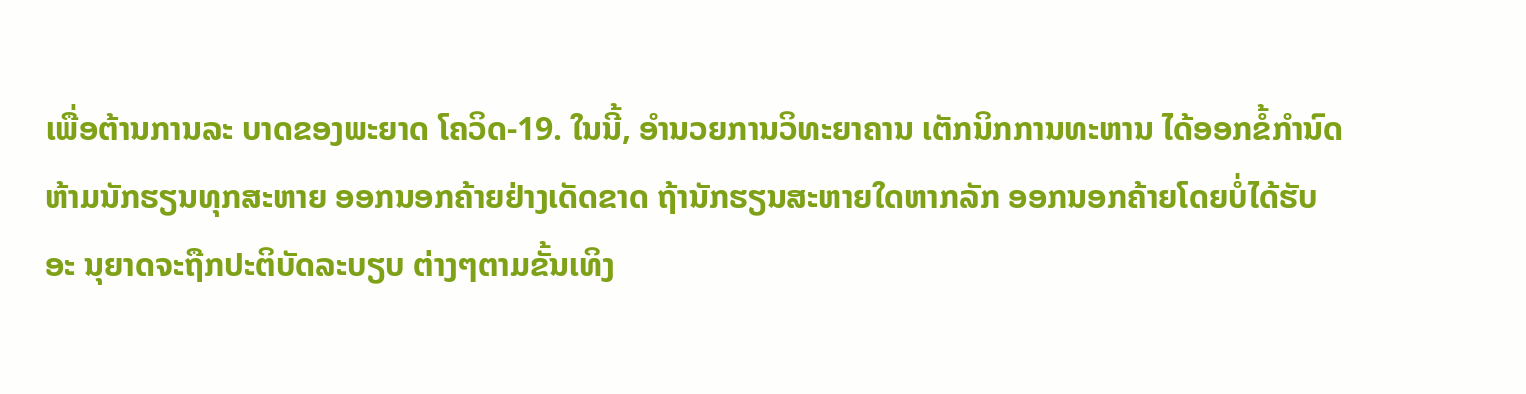ເພື່ອຕ້ານການລະ ບາດຂອງພະຍາດ ໂຄວິດ-19. ໃນນີ້, ອຳນວຍການວິທະຍາຄານ ເຕັກນິກການທະຫານ ໄດ້ອອກຂໍ້ກຳນົດຫ້າມນັກຮຽນທຸກສະຫາຍ ອອກນອກຄ້າຍຢ່າງເດັດຂາດ ຖ້ານັກຮຽນສະຫາຍໃດຫາກລັກ ອອກນອກຄ້າຍໂດຍບໍ່ໄດ້ຮັບອະ ນຸຍາດຈະຖືກປະຕິບັດລະບຽບ ຕ່າງໆຕາມຂັ້ນເທິງ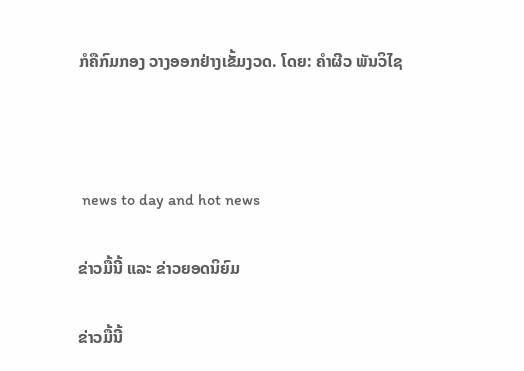ກໍຄືກົມກອງ ວາງອອກຢ່າງເຂັ້ມງວດ. ໂດຍ: ຄຳຜີວ ພັນວິໄຊ



 news to day and hot news

ຂ່າວມື້ນີ້ ແລະ ຂ່າວຍອດນິຍົມ

ຂ່າວມື້ນີ້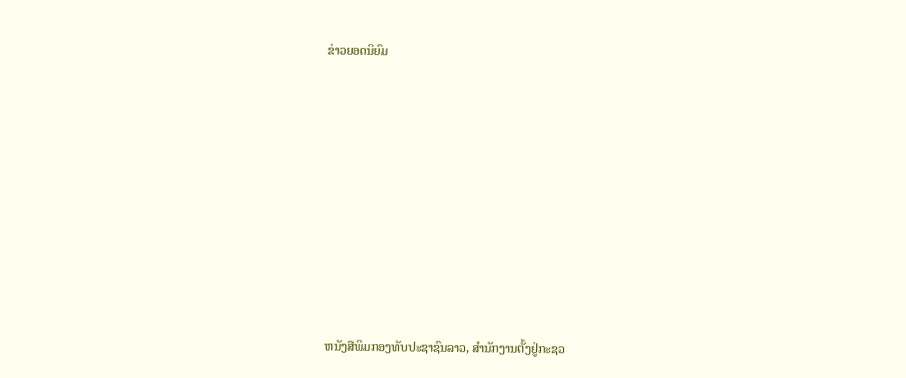ຂ່າວຍອດນິຍົມ













ຫນັງສືພິມກອງທັບປະຊາຊົນລາວ, ສຳນັກງານຕັ້ງຢູ່ກະຊວ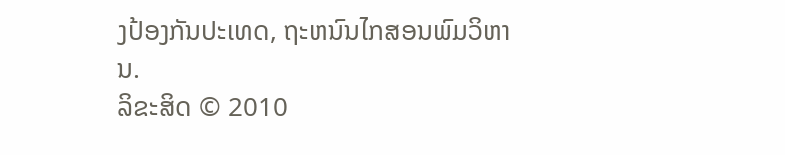ງປ້ອງກັນປະເທດ, ຖະຫນົນໄກສອນພົມວິຫານ.
ລິຂະສິດ © 2010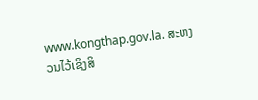www.kongthap.gov.la. ສະຫງວນໄວ້ເຊິງສິ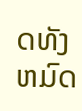ດທັງຫມົດ